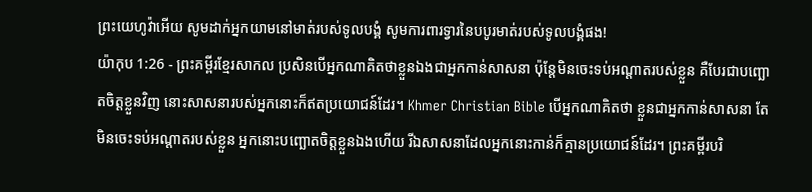ព្រះយេហូវ៉ាអើយ សូមដាក់អ្នកយាមនៅមាត់របស់ទូលបង្គំ សូមការពារទ្វារនៃបបូរមាត់របស់ទូលបង្គំផង!
យ៉ាកុប 1:26 - ព្រះគម្ពីរខ្មែរសាកល ប្រសិនបើអ្នកណាគិតថាខ្លួនឯងជាអ្នកកាន់សាសនា ប៉ុន្តែមិនចេះទប់អណ្ដាតរបស់ខ្លួន គឺបែរជាបញ្ឆោតចិត្តខ្លួនវិញ នោះសាសនារបស់អ្នកនោះក៏ឥតប្រយោជន៍ដែរ។ Khmer Christian Bible បើអ្នកណាគិតថា ខ្លួនជាអ្នកកាន់សាសនា តែមិនចេះទប់អណ្ដាតរបស់ខ្លួន អ្នកនោះបញ្ឆោតចិត្តខ្លួនឯងហើយ រីឯសាសនាដែលអ្នកនោះកាន់ក៏គ្មានប្រយោជន៍ដែរ។ ព្រះគម្ពីរបរិ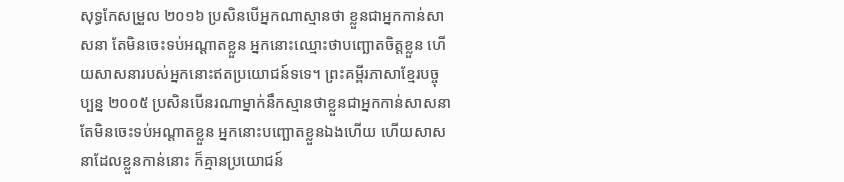សុទ្ធកែសម្រួល ២០១៦ ប្រសិនបើអ្នកណាស្មានថា ខ្លួនជាអ្នកកាន់សាសនា តែមិនចេះទប់អណ្តាតខ្លួន អ្នកនោះឈ្មោះថាបញ្ឆោតចិត្តខ្លួន ហើយសាសនារបស់អ្នកនោះឥតប្រយោជន៍ទទេ។ ព្រះគម្ពីរភាសាខ្មែរបច្ចុប្បន្ន ២០០៥ ប្រសិនបើនរណាម្នាក់នឹកស្មានថាខ្លួនជាអ្នកកាន់សាសនា តែមិនចេះទប់អណ្ដាតខ្លួន អ្នកនោះបញ្ឆោតខ្លួនឯងហើយ ហើយសាសនាដែលខ្លួនកាន់នោះ ក៏គ្មានប្រយោជន៍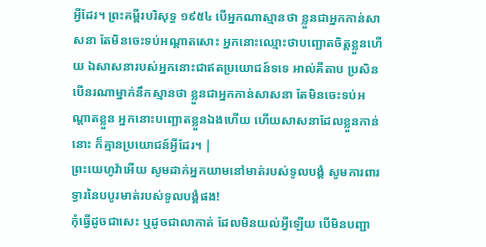អ្វីដែរ។ ព្រះគម្ពីរបរិសុទ្ធ ១៩៥៤ បើអ្នកណាស្មានថា ខ្លួនជាអ្នកកាន់សាសនា តែមិនចេះទប់អណ្តាតសោះ អ្នកនោះឈ្មោះថាបញ្ឆោតចិត្តខ្លួនហើយ ឯសាសនារបស់អ្នកនោះជាឥតប្រយោជន៍ទទេ អាល់គីតាប ប្រសិនបើនរណាម្នាក់នឹកស្មានថា ខ្លួនជាអ្នកកាន់សាសនា តែមិនចេះទប់អណ្ដាតខ្លួន អ្នកនោះបញ្ឆោតខ្លួនឯងហើយ ហើយសាសនាដែលខ្លួនកាន់នោះ ក៏គ្មានប្រយោជន៍អ្វីដែរ។ |
ព្រះយេហូវ៉ាអើយ សូមដាក់អ្នកយាមនៅមាត់របស់ទូលបង្គំ សូមការពារទ្វារនៃបបូរមាត់របស់ទូលបង្គំផង!
កុំធ្វើដូចជាសេះ ឬដូចជាលាកាត់ ដែលមិនយល់អ្វីឡើយ បើមិនបញ្ជា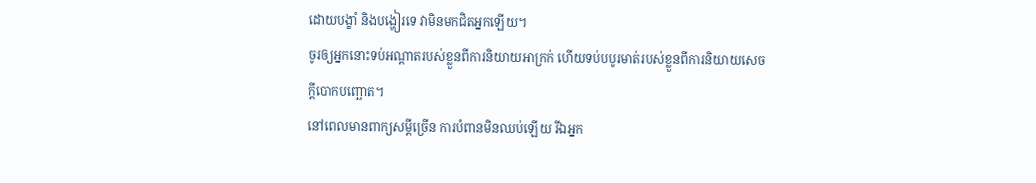ដោយបង្ខាំ និងបង្ហៀរទេ វាមិនមកជិតអ្នកឡើយ។
ចូរឲ្យអ្នកនោះទប់អណ្ដាតរបស់ខ្លួនពីការនិយាយអាក្រក់ ហើយទប់បបូរមាត់របស់ខ្លួនពីការនិយាយសេចក្ដីបោកបញ្ឆោត។
នៅពេលមានពាក្យសម្ដីច្រើន ការបំពានមិនឈប់ឡើយ រីឯអ្នក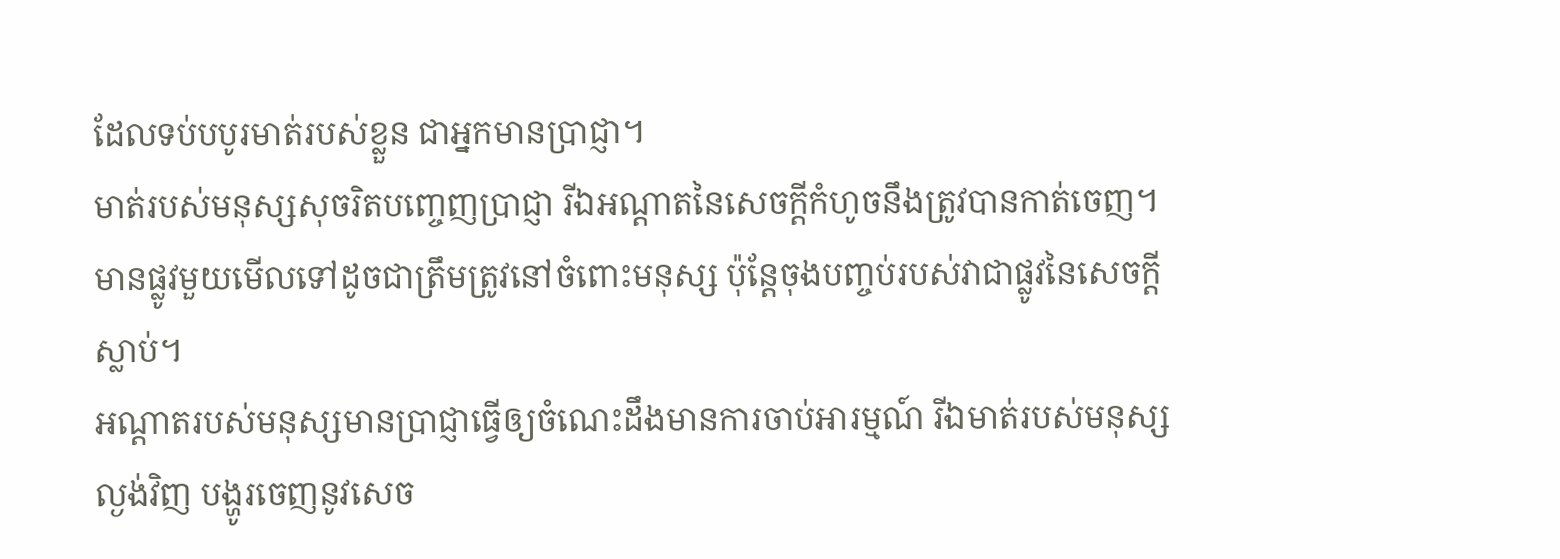ដែលទប់បបូរមាត់របស់ខ្លួន ជាអ្នកមានប្រាជ្ញា។
មាត់របស់មនុស្សសុចរិតបញ្ចេញប្រាជ្ញា រីឯអណ្ដាតនៃសេចក្ដីកំហូចនឹងត្រូវបានកាត់ចេញ។
មានផ្លូវមួយមើលទៅដូចជាត្រឹមត្រូវនៅចំពោះមនុស្ស ប៉ុន្តែចុងបញ្ចប់របស់វាជាផ្លូវនៃសេចក្ដីស្លាប់។
អណ្ដាតរបស់មនុស្សមានប្រាជ្ញាធ្វើឲ្យចំណេះដឹងមានការចាប់អារម្មណ៍ រីឯមាត់របស់មនុស្សល្ងង់វិញ បង្ហូរចេញនូវសេច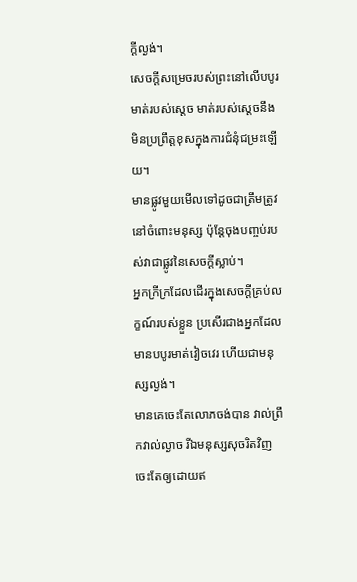ក្ដីល្ងង់។
សេចក្ដីសម្រេចរបស់ព្រះនៅលើបបូរមាត់របស់ស្ដេច មាត់របស់ស្ដេចនឹងមិនប្រព្រឹត្តខុសក្នុងការជំនុំជម្រះឡើយ។
មានផ្លូវមួយមើលទៅដូចជាត្រឹមត្រូវនៅចំពោះមនុស្ស ប៉ុន្តែចុងបញ្ចប់របស់វាជាផ្លូវនៃសេចក្ដីស្លាប់។
អ្នកក្រីក្រដែលដើរក្នុងសេចក្ដីគ្រប់លក្ខណ៍របស់ខ្លួន ប្រសើរជាងអ្នកដែលមានបបូរមាត់វៀចវេរ ហើយជាមនុស្សល្ងង់។
មានគេចេះតែលោភចង់បាន វាល់ព្រឹកវាល់ល្ងាច រីឯមនុស្សសុចរិតវិញ ចេះតែឲ្យដោយឥ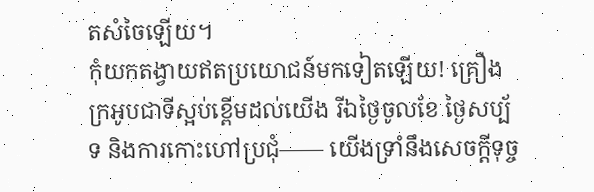តសំចៃឡើយ។
កុំយកតង្វាយឥតប្រយោជន៍មកទៀតឡើយ! គ្រឿងក្រអូបជាទីស្អប់ខ្ពើមដល់យើង រីឯថ្ងៃចូលខែ ថ្ងៃសប្ប័ទ និងការកោះហៅប្រជុំ—— យើងទ្រាំនឹងសេចក្ដីទុច្ច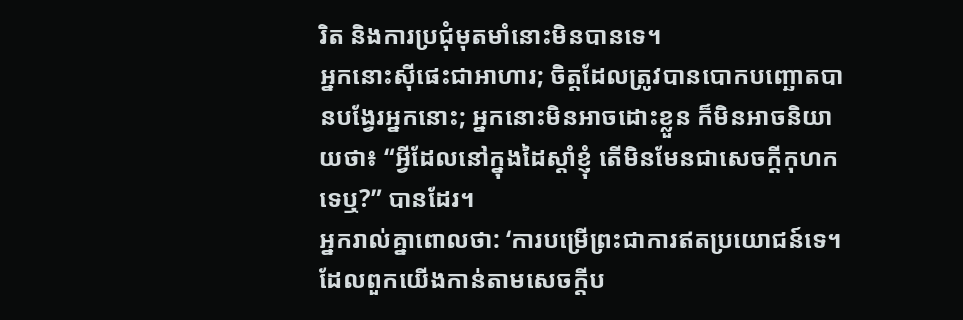រិត និងការប្រជុំមុតមាំនោះមិនបានទេ។
អ្នកនោះស៊ីផេះជាអាហារ; ចិត្តដែលត្រូវបានបោកបញ្ឆោតបានបង្វែរអ្នកនោះ; អ្នកនោះមិនអាចដោះខ្លួន ក៏មិនអាចនិយាយថា៖ “អ្វីដែលនៅក្នុងដៃស្ដាំខ្ញុំ តើមិនមែនជាសេចក្ដីកុហកទេឬ?” បានដែរ។
អ្នករាល់គ្នាពោលថា: ‘ការបម្រើព្រះជាការឥតប្រយោជន៍ទេ។ ដែលពួកយើងកាន់តាមសេចក្ដីប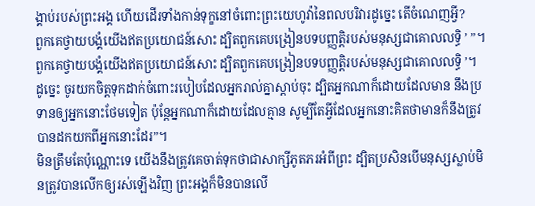ង្គាប់របស់ព្រះអង្គ ហើយដើរទាំងកាន់ទុក្ខនៅចំពោះព្រះយេហូវ៉ានៃពលបរិវារដូច្នេះ តើចំណេញអ្វី?
ពួកគេថ្វាយបង្គំយើងឥតប្រយោជន៍សោះ ដ្បិតពួកគេបង្រៀនបទបញ្ញត្តិរបស់មនុស្សជាគោលលទ្ធិ ’ ”។
ពួកគេថ្វាយបង្គំយើងឥតប្រយោជន៍សោះ ដ្បិតពួកគេបង្រៀនបទបញ្ញត្តិរបស់មនុស្សជាគោលលទ្ធិ ’។
ដូច្នេះ ចូរយកចិត្តទុកដាក់ចំពោះរបៀបដែលអ្នករាល់គ្នាស្ដាប់ចុះ ដ្បិតអ្នកណាក៏ដោយដែលមាន នឹងប្រទានឲ្យអ្នកនោះថែមទៀត ប៉ុន្តែអ្នកណាក៏ដោយដែលគ្មាន សូម្បីតែអ្វីដែលអ្នកនោះគិតថាមានក៏នឹងត្រូវបានដកយកពីអ្នកនោះដែរ”។
មិនត្រឹមតែប៉ុណ្ណោះទេ យើងនឹងត្រូវគេចាត់ទុកថាជាសាក្សីភូតភរអំពីព្រះ ដ្បិតប្រសិនបើមនុស្សស្លាប់មិនត្រូវបានលើកឲ្យរស់ឡើងវិញ ព្រះអង្គក៏មិនបានលើ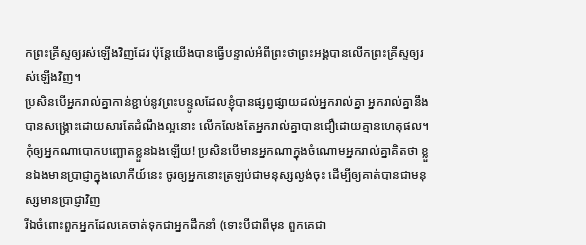កព្រះគ្រីស្ទឲ្យរស់ឡើងវិញដែរ ប៉ុន្តែយើងបានធ្វើបន្ទាល់អំពីព្រះថាព្រះអង្គបានលើកព្រះគ្រីស្ទឲ្យរស់ឡើងវិញ។
ប្រសិនបើអ្នករាល់គ្នាកាន់ខ្ជាប់នូវព្រះបន្ទូលដែលខ្ញុំបានផ្សព្វផ្សាយដល់អ្នករាល់គ្នា អ្នករាល់គ្នានឹងបានសង្គ្រោះដោយសារតែដំណឹងល្អនោះ លើកលែងតែអ្នករាល់គ្នាបានជឿដោយគ្មានហេតុផល។
កុំឲ្យអ្នកណាបោកបញ្ឆោតខ្លួនឯងឡើយ! ប្រសិនបើមានអ្នកណាក្នុងចំណោមអ្នករាល់គ្នាគិតថា ខ្លួនឯងមានប្រាជ្ញាក្នុងលោកីយ៍នេះ ចូរឲ្យអ្នកនោះត្រឡប់ជាមនុស្សល្ងង់ចុះ ដើម្បីឲ្យគាត់បានជាមនុស្សមានប្រាជ្ញាវិញ
រីឯចំពោះពួកអ្នកដែលគេចាត់ទុកជាអ្នកដឹកនាំ (ទោះបីជាពីមុន ពួកគេជា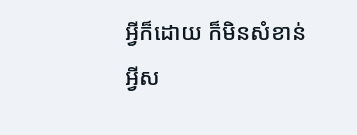អ្វីក៏ដោយ ក៏មិនសំខាន់អ្វីស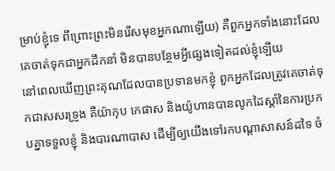ម្រាប់ខ្ញុំទេ ពីព្រោះព្រះមិនរើសមុខអ្នកណាឡើយ) គឺពួកអ្នកទាំងនោះដែលគេចាត់ទុកជាអ្នកដឹកនាំ មិនបានបន្ថែមអ្វីផ្សេងទៀតដល់ខ្ញុំឡើយ
នៅពេលឃើញព្រះគុណដែលបានប្រទានមកខ្ញុំ ពួកអ្នកដែលត្រូវគេចាត់ទុកជាសសរទ្រូង គឺយ៉ាកុប កេផាស និងយ៉ូហានបានលូកដៃស្ដាំនៃការប្រកបគ្នាទទួលខ្ញុំ និងបារណាបាស ដើម្បីឲ្យយើងទៅរកបណ្ដាសាសន៍ដទៃ ចំ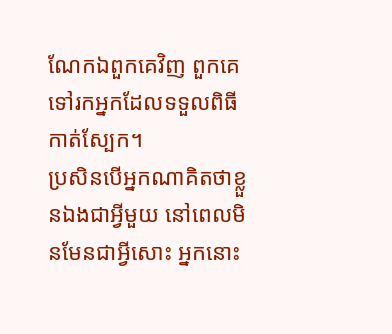ណែកឯពួកគេវិញ ពួកគេទៅរកអ្នកដែលទទួលពិធីកាត់ស្បែក។
ប្រសិនបើអ្នកណាគិតថាខ្លួនឯងជាអ្វីមួយ នៅពេលមិនមែនជាអ្វីសោះ អ្នកនោះ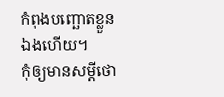កំពុងបញ្ឆោតខ្លួនឯងហើយ។
កុំឲ្យមានសម្ដីថោ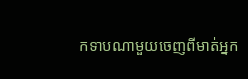កទាបណាមួយចេញពីមាត់អ្នក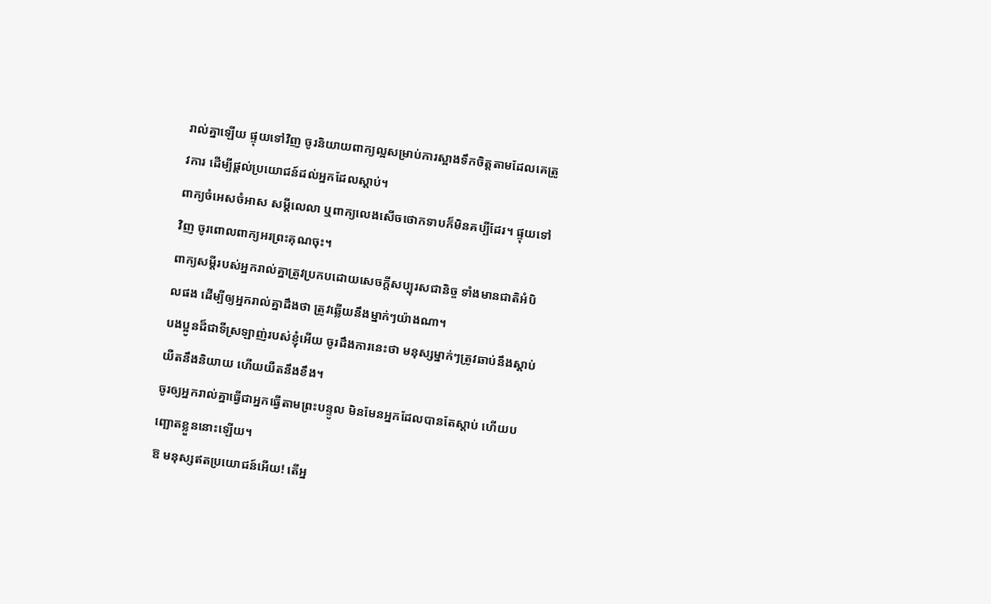រាល់គ្នាឡើយ ផ្ទុយទៅវិញ ចូរនិយាយពាក្យល្អសម្រាប់ការស្អាងទឹកចិត្តតាមដែលគេត្រូវការ ដើម្បីផ្ដល់ប្រយោជន៍ដល់អ្នកដែលស្ដាប់។
ពាក្យចំអេសចំអាស សម្ដីលេលា ឬពាក្យលេងសើចថោកទាបក៏មិនគប្បីដែរ។ ផ្ទុយទៅវិញ ចូរពោលពាក្យអរព្រះគុណចុះ។
ពាក្យសម្ដីរបស់អ្នករាល់គ្នាត្រូវប្រកបដោយសេចក្ដីសប្បុរសជានិច្ច ទាំងមានជាតិអំបិលផង ដើម្បីឲ្យអ្នករាល់គ្នាដឹងថា ត្រូវឆ្លើយនឹងម្នាក់ៗយ៉ាងណា។
បងប្អូនដ៏ជាទីស្រឡាញ់របស់ខ្ញុំអើយ ចូរដឹងការនេះថា មនុស្សម្នាក់ៗត្រូវឆាប់នឹងស្ដាប់ យឺតនឹងនិយាយ ហើយយឺតនឹងខឹង។
ចូរឲ្យអ្នករាល់គ្នាធ្វើជាអ្នកធ្វើតាមព្រះបន្ទូល មិនមែនអ្នកដែលបានតែស្ដាប់ ហើយបញ្ឆោតខ្លួននោះឡើយ។
ឱ មនុស្សឥតប្រយោជន៍អើយ! តើអ្ន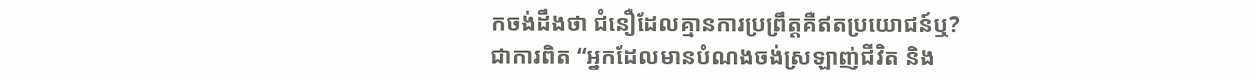កចង់ដឹងថា ជំនឿដែលគ្មានការប្រព្រឹត្តគឺឥតប្រយោជន៍ឬ?
ជាការពិត “អ្នកដែលមានបំណងចង់ស្រឡាញ់ជីវិត និង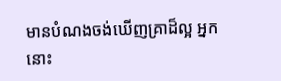មានបំណងចង់ឃើញគ្រាដ៏ល្អ អ្នកនោះ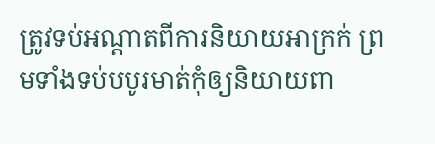ត្រូវទប់អណ្ដាតពីការនិយាយអាក្រក់ ព្រមទាំងទប់បបូរមាត់កុំឲ្យនិយាយពា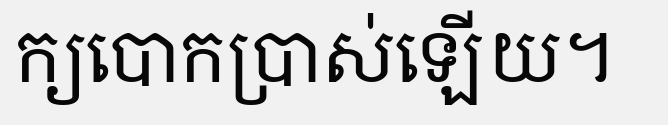ក្យបោកប្រាស់ឡើយ។